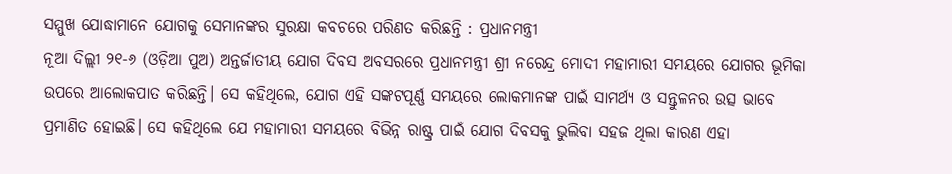ସମ୍ମୁଖ ଯୋଦ୍ଧାମାନେ ଯୋଗକୁ ସେମାନଙ୍କର ସୁରକ୍ଷା କବଚରେ ପରିଣତ କରିଛନ୍ତି : ପ୍ରଧାନମନ୍ତ୍ରୀ
ନୂଆ ଦିଲ୍ଲୀ ୨୧-୬ (ଓଡ଼ିଆ ପୁଅ) ଅନ୍ତର୍ଜାତୀୟ ଯୋଗ ଦିବସ ଅବସରରେ ପ୍ରଧାନମନ୍ତ୍ରୀ ଶ୍ରୀ ନରେନ୍ଦ୍ର ମୋଦୀ ମହାମାରୀ ସମୟରେ ଯୋଗର ଭୂମିକା ଉପରେ ଆଲୋକପାତ କରିଛନ୍ତି। ସେ କହିଥିଲେ, ଯୋଗ ଏହି ସଙ୍କଟପୂର୍ଣ୍ଣ ସମୟରେ ଲୋକମାନଙ୍କ ପାଇଁ ସାମର୍ଥ୍ୟ ଓ ସନ୍ତୁଳନର ଉତ୍ସ ଭାବେ ପ୍ରମାଣିତ ହୋଇଛି। ସେ କହିଥିଲେ ଯେ ମହାମାରୀ ସମୟରେ ବିଭିନ୍ନ ରାଷ୍ଟ୍ର ପାଇଁ ଯୋଗ ଦିବସକୁ ଭୁଲିବା ସହଜ ଥିଲା କାରଣ ଏହା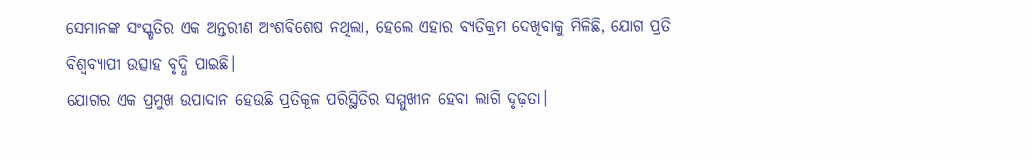ସେମାନଙ୍କ ସଂସ୍କୃତିର ଏକ ଅନ୍ତରୀଣ ଅଂଶବିଶେଷ ନଥିଲା, ହେଲେ ଏହାର ବ୍ୟତିକ୍ରମ ଦେଖିବାକୁ ମିଳିଛି, ଯୋଗ ପ୍ରତି ବିଶ୍ୱବ୍ୟାପୀ ଉତ୍ସାହ ବୃଦ୍ଧି ପାଇଛି।
ଯୋଗର ଏକ ପ୍ରମୁଖ ଉପାଦାନ ହେଉଛି ପ୍ରତିକୂଳ ପରିସ୍ଥିତିର ସମ୍ମୁଖୀନ ହେବା ଲାଗି ଦୃଢ଼ତା।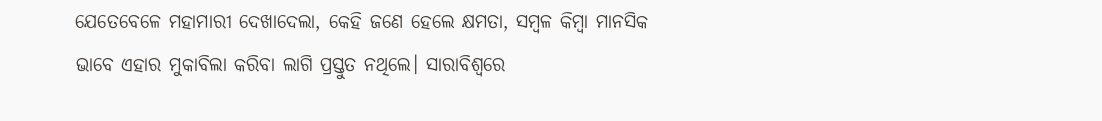ଯେତେବେଳେ ମହାମାରୀ ଦେଖାଦେଲା, କେହି ଜଣେ ହେଲେ କ୍ଷମତା, ସମ୍ବଳ କିମ୍ବା ମାନସିକ ଭାବେ ଏହାର ମୁକାବିଲା କରିବା ଲାଗି ପ୍ରସ୍ତୁତ ନଥିଲେ। ସାରାବିଶ୍ୱରେ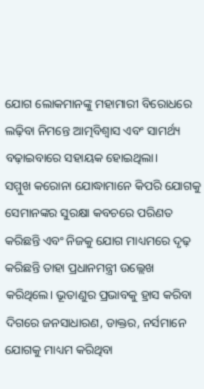ଯୋଗ ଲୋକମାନଙ୍କୁ ମହାମାରୀ ବିରୋଧରେ ଲଢ଼ିବା ନିମନ୍ତେ ଆତ୍ମବିଶ୍ୱାସ ଏବଂ ସାମର୍ଥ୍ୟ ବଢ଼ାଇବାରେ ସହାୟକ ହୋଇଥିଲା।
ସମ୍ମୁଖ କରୋନା ଯୋଦ୍ଧାମାନେ କିପରି ଯୋଗକୁ ସେମାନଙ୍କର ସୁରକ୍ଷା କବଚରେ ପରିଣତ କରିଛନ୍ତି ଏବଂ ନିଜକୁ ଯୋଗ ମାଧ୍ୟମରେ ଦୃଢ଼ କରିଛନ୍ତି ତାହା ପ୍ରଧାନମନ୍ତ୍ରୀ ଉଲ୍ଲେଖ କରିଥିଲେ। ଭୂତାଣୁର ପ୍ରଭାବକୁ ହ୍ରାସ କରିବା ଦିଗରେ ଜନସାଧାରଣ, ଡାକ୍ତର, ନର୍ସମାନେ ଯୋଗକୁ ମାଧ୍ୟମ କରିଥିବା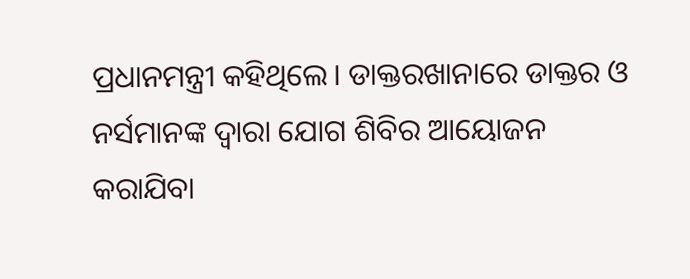ପ୍ରଧାନମନ୍ତ୍ରୀ କହିଥିଲେ। ଡାକ୍ତରଖାନାରେ ଡାକ୍ତର ଓ ନର୍ସମାନଙ୍କ ଦ୍ୱାରା ଯୋଗ ଶିବିର ଆୟୋଜନ କରାଯିବା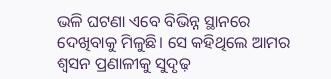ଭଳି ଘଟଣା ଏବେ ବିଭିନ୍ନ ସ୍ଥାନରେ ଦେଖିବାକୁ ମିଳୁଛି। ସେ କହିଥିଲେ ଆମର ଶ୍ୱସନ ପ୍ରଣାଳୀକୁ ସୁଦୃଢ଼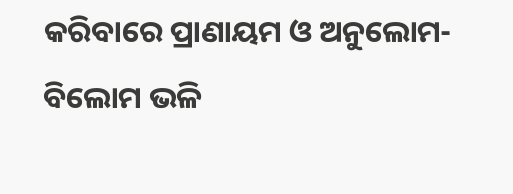କରିବାରେ ପ୍ରାଣାୟମ ଓ ଅନୁଲୋମ-ବିଲୋମ ଭଳି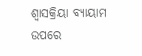ଶ୍ୱାସକ୍ରିୟା ବ୍ୟାୟାମ ଉପରେ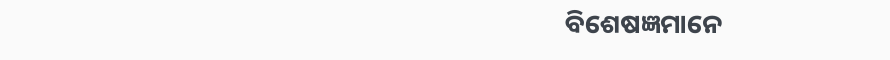ବିଶେଷଜ୍ଞମାନେ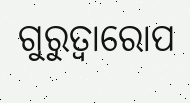ଗୁରୁତ୍ୱାରୋପ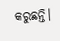କରୁଛନ୍ତି।